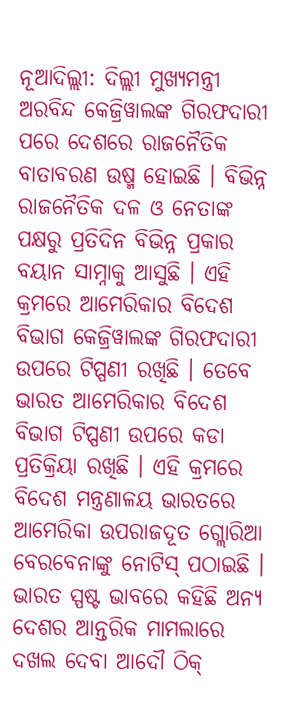ନୂଆଦିଲ୍ଲୀ: ଦିଲ୍ଲୀ ମୁଖ୍ୟମନ୍ତ୍ରୀ ଅରବିନ୍ଦ କେଜ୍ରିୱାଲଙ୍କ ଗିରଫଦାରୀ ପରେ ଦେଶରେ ରାଜନୈତିକ ବାତାବରଣ ଉଷ୍ମ ହୋଇଛି । ବିଭିନ୍ନ ରାଜନୈତିକ ଦଳ ଓ ନେତାଙ୍କ ପକ୍ଷରୁ ପ୍ରତିଦିନ ବିଭିନ୍ନ ପ୍ରକାର ବୟାନ ସାମ୍ନାକୁ ଆସୁଛି । ଏହି କ୍ରମରେ ଆମେରିକାର ବିଦେଶ ବିଭାଗ କେଜ୍ରିୱାଲଙ୍କ ଗିରଫଦାରୀ ଉପରେ ଟିପ୍ପଣୀ ରଖିଛି । ତେବେ ଭାରତ ଆମେରିକାର ବିଦେଶ ବିଭାଗ ଟିପ୍ପଣୀ ଉପରେ କଡା ପ୍ରତିକ୍ରିୟା ରଖିଛି । ଏହି କ୍ରମରେ ବିଦେଶ ମନ୍ତ୍ରଣାଳୟ ଭାରତରେ ଆମେରିକା ଉପରାଜଦୂତ ଗ୍ଲୋରିଆ ବେରବେନାଙ୍କୁ ନୋଟିସ୍ ପଠାଇଛି । ଭାରତ ସ୍ପଷ୍ଟ ଭାବରେ କହିଛି ଅନ୍ୟ ଦେଶର ଆନ୍ତରିକ ମାମଲାରେ ଦଖଲ ଦେବା ଆଦୌ ଠିକ୍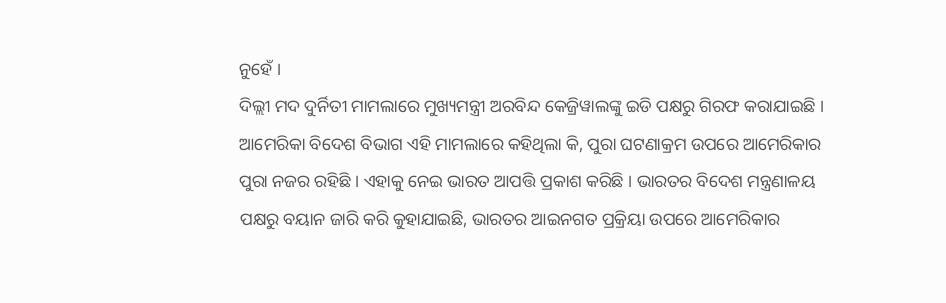ନୁହେଁ ।
ଦିଲ୍ଲୀ ମଦ ଦୁର୍ନିତୀ ମାମଲାରେ ମୁଖ୍ୟମନ୍ତ୍ରୀ ଅରବିନ୍ଦ କେଜ୍ରିୱାଲଙ୍କୁ ଇଡି ପକ୍ଷରୁ ଗିରଫ କରାଯାଇଛି । ଆମେରିକା ବିଦେଶ ବିଭାଗ ଏହି ମାମଲାରେ କହିଥିଲା କି, ପୁରା ଘଟଣାକ୍ରମ ଉପରେ ଆମେରିକାର ପୁରା ନଜର ରହିଛି । ଏହାକୁ ନେଇ ଭାରତ ଆପତ୍ତି ପ୍ରକାଶ କରିଛି । ଭାରତର ବିଦେଶ ମନ୍ତ୍ରଣାଳୟ ପକ୍ଷରୁ ବୟାନ ଜାରି କରି କୁହାଯାଇଛି, ଭାରତର ଆଇନଗତ ପ୍ରକ୍ରିୟା ଉପରେ ଆମେରିକାର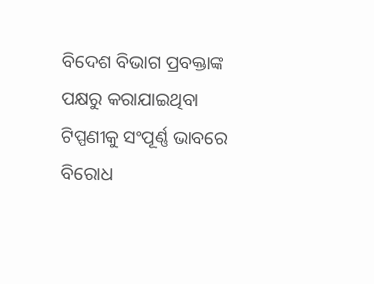ବିଦେଶ ବିଭାଗ ପ୍ରବକ୍ତାଙ୍କ ପକ୍ଷରୁ କରାଯାଇଥିବା ଟିପ୍ପଣୀକୁ ସଂପୂର୍ଣ୍ଣ ଭାବରେ ବିରୋଧ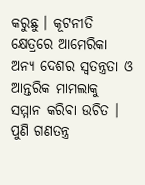କରୁଛୁ । କୂଟନୀତି କ୍ଷେତ୍ରରେ ଆମେରିକା ଅନ୍ୟ ଦେଶର ସ୍ୱତନ୍ତ୍ରତା ଓ ଆନ୍ତରିକ ମାମଲାକୁ ସମ୍ମାନ କରିବା ଉଚିତ । ପୁଣି ଗଣତନ୍ତ୍ର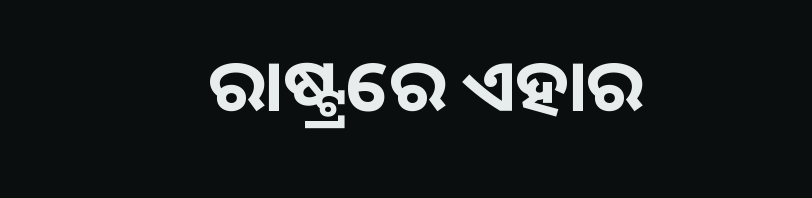ରାଷ୍ଟ୍ରରେ ଏହାର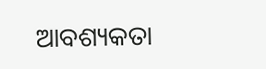ଆବଶ୍ୟକତା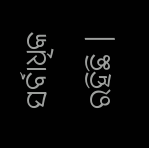ସର୍ବାଧିକ ରହିଛି ।